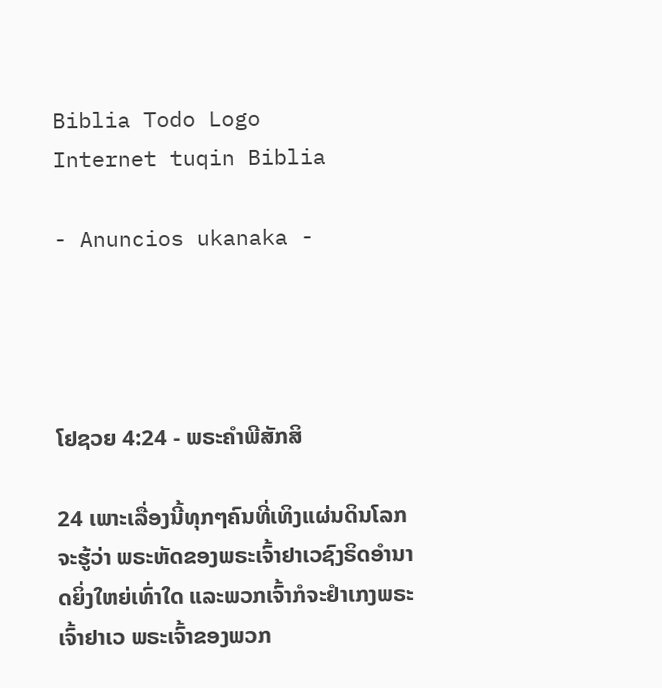Biblia Todo Logo
Internet tuqin Biblia

- Anuncios ukanaka -




ໂຢຊວຍ 4:24 - ພຣະຄຳພີສັກສິ

24 ເພາະເລື່ອງນີ້ທຸກໆຄົນທີ່ເທິງແຜ່ນດິນໂລກຈະຮູ້ວ່າ ພຣະຫັດຂອງພຣະເຈົ້າຢາເວຊົງຣິດອຳນາດຍິ່ງໃຫຍ່ເທົ່າໃດ ແລະພວກເຈົ້າກໍຈະຢຳເກງພຣະເຈົ້າຢາເວ ພຣະເຈົ້າຂອງພວກ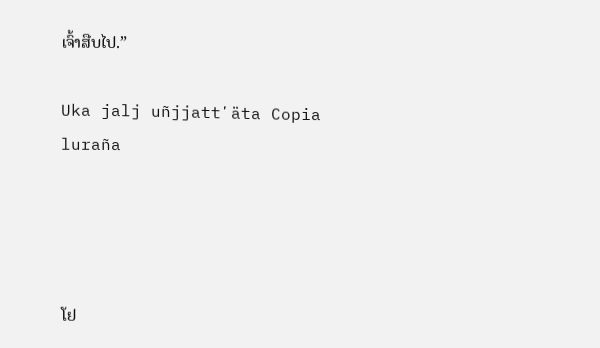ເຈົ້າສືບໄປ.”

Uka jalj uñjjattʼäta Copia luraña




ໂຢ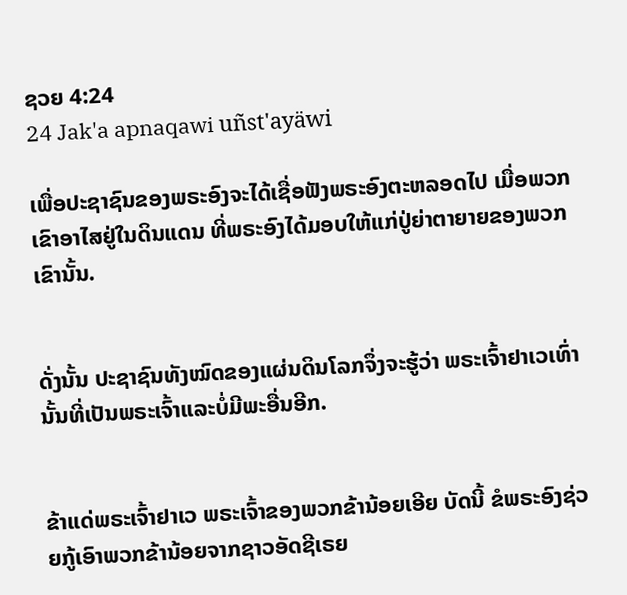ຊວຍ 4:24
24 Jak'a apnaqawi uñst'ayäwi

ເພື່ອປະຊາຊົນຂອງພຣະອົງຈະໄດ້ເຊື່ອຟັງພຣະອົງຕະຫລອດໄປ ເມື່ອພວກເຂົາອາໄສຢູ່ໃນດິນແດນ ທີ່ພຣະອົງໄດ້ມອບໃຫ້ແກ່ປູ່ຍ່າຕາຍາຍຂອງພວກເຂົານັ້ນ.


ດັ່ງນັ້ນ ປະຊາຊົນທັງໝົດຂອງແຜ່ນດິນໂລກຈຶ່ງຈະຮູ້ວ່າ ພຣະເຈົ້າຢາເວເທົ່ານັ້ນທີ່ເປັນພຣະເຈົ້າແລະບໍ່ມີພະອື່ນອີກ.


ຂ້າແດ່ພຣະເຈົ້າຢາເວ ພຣະເຈົ້າຂອງພວກຂ້ານ້ອຍເອີຍ ບັດນີ້ ຂໍພຣະອົງຊ່ວຍກູ້ເອົາພວກຂ້ານ້ອຍຈາກຊາວອັດຊີເຣຍ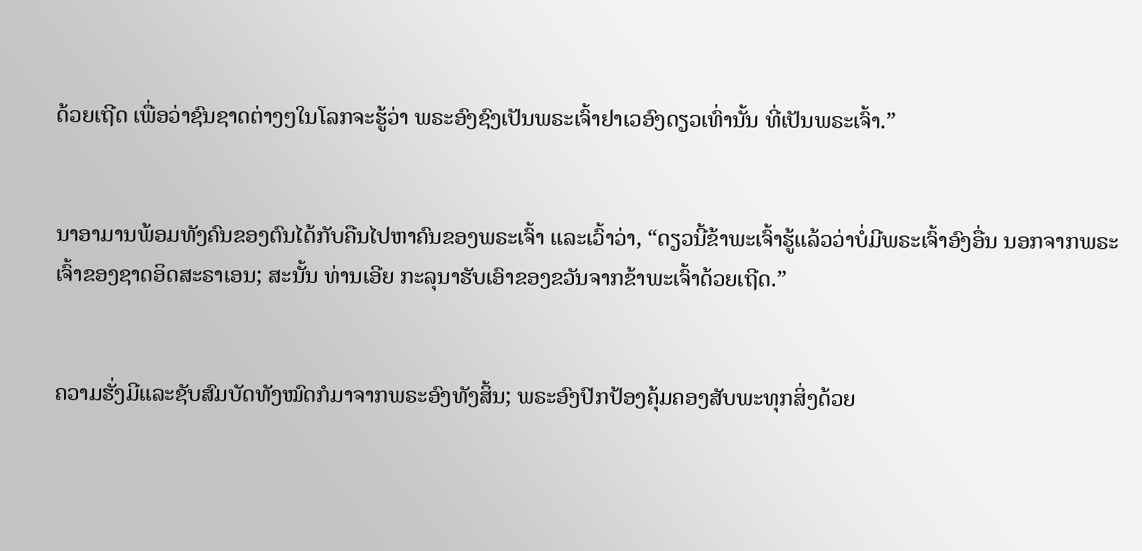ດ້ວຍເຖີດ ເພື່ອວ່າຊົນຊາດຕ່າງໆໃນໂລກຈະຮູ້ວ່າ ພຣະອົງຊົງເປັນພຣະເຈົ້າຢາເວອົງດຽວເທົ່ານັ້ນ ທີ່ເປັນພຣະເຈົ້າ.”


ນາອາມານພ້ອມທັງຄົນຂອງຕົນໄດ້ກັບຄືນໄປຫາຄົນຂອງພຣະເຈົ້າ ແລະເວົ້າວ່າ, “ດຽວນີ້ຂ້າພະເຈົ້າຮູ້ແລ້ວວ່າບໍ່ມີພຣະເຈົ້າອົງອື່ນ ນອກຈາກພຣະເຈົ້າຂອງຊາດອິດສະຣາເອນ; ສະນັ້ນ ທ່ານເອີຍ ກະລຸນາຮັບເອົາຂອງຂວັນຈາກຂ້າພະເຈົ້າດ້ວຍເຖີດ.”


ຄວາມຮັ່ງມີແລະຊັບສົມບັດທັງໝົດກໍມາຈາກພຣະອົງທັງສິ້ນ; ພຣະອົງປົກປ້ອງຄຸ້ມຄອງສັບພະທຸກສິ່ງດ້ວຍ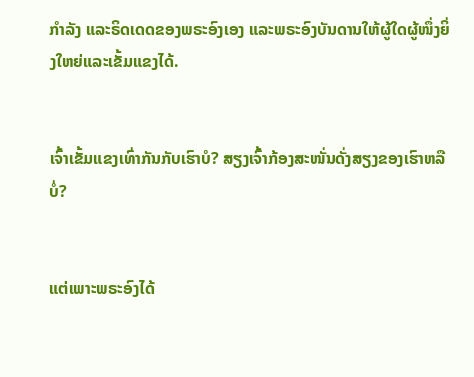ກຳລັງ ແລະຣິດເດດຂອງພຣະອົງເອງ ແລະພຣະອົງບັນດານໃຫ້ຜູ້ໃດຜູ້ໜຶ່ງຍິ່ງໃຫຍ່ແລະເຂັ້ມແຂງໄດ້.


ເຈົ້າເຂັ້ມແຂງເທົ່າກັນກັບເຮົາບໍ? ສຽງເຈົ້າກ້ອງສະໜັ່ນດັ່ງສຽງຂອງເຮົາຫລືບໍ່?


ແຕ່ເພາະພຣະອົງໄດ້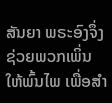ສັນຍາ ພຣະອົງຈຶ່ງຊ່ວຍພວກເພິ່ນໃຫ້ພົ້ນໄພ ເພື່ອສຳ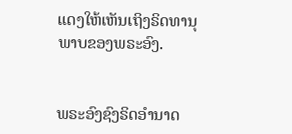ແດງໃຫ້ເຫັນເຖິງຣິດທານຸພາບຂອງພຣະອົງ.


ພຣະອົງຊົງຣິດອຳນາດ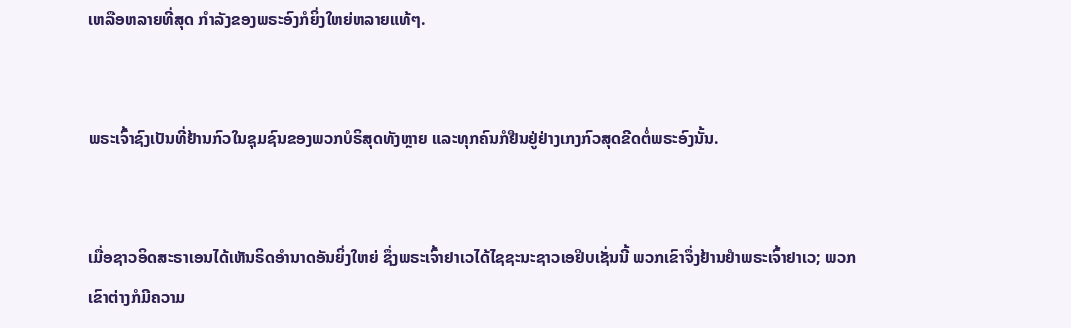ເຫລືອຫລາຍທີ່ສຸດ ກຳລັງຂອງພຣະອົງກໍຍິ່ງໃຫຍ່ຫລາຍແທ້ໆ.


ພຣະເຈົ້າຊົງເປັນທີ່ຢ້ານກົວໃນຊຸມຊົນຂອງພວກບໍຣິສຸດທັງຫຼາຍ ແລະທຸກຄົນກໍຢືນຢູ່ຢ່າງເກງກົວສຸດຂີດຕໍ່ພຣະອົງນັ້ນ.


ເມື່ອຊາວອິດສະຣາເອນໄດ້ເຫັນຣິດອຳນາດອັນຍິ່ງໃຫຍ່ ຊຶ່ງພຣະເຈົ້າຢາເວໄດ້ໄຊຊະນະຊາວເອຢິບເຊັ່ນນີ້ ພວກເຂົາຈຶ່ງຢ້ານຢຳພຣະເຈົ້າຢາເວ; ພວກເຂົາຕ່າງກໍມີຄວາມ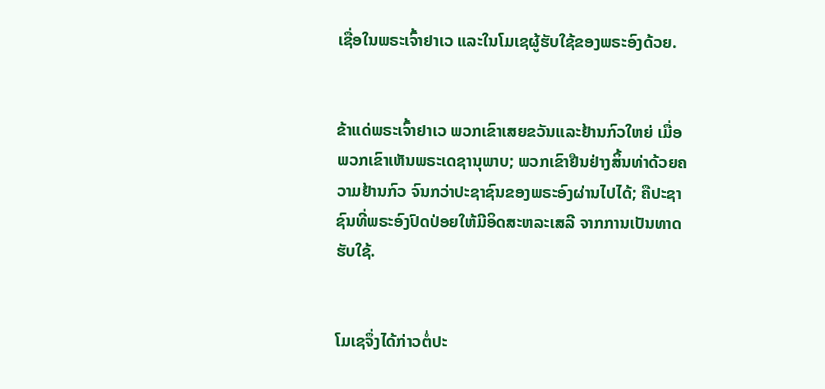ເຊື່ອໃນພຣະເຈົ້າຢາເວ ແລະໃນໂມເຊຜູ້ຮັບໃຊ້ຂອງພຣະອົງດ້ວຍ.


ຂ້າແດ່ພຣະເຈົ້າຢາເວ ພວກເຂົາເສຍຂວັນແລະຢ້ານກົວໃຫຍ່ ເມື່ອພວກເຂົາເຫັນພຣະເດຊານຸພາບ; ພວກເຂົາຢືນຢ່າງສິ້ນທ່າດ້ວຍຄວາມຢ້ານກົວ ຈົນກວ່າປະຊາຊົນຂອງພຣະອົງຜ່ານໄປໄດ້; ຄືປະຊາຊົນທີ່ພຣະອົງປົດປ່ອຍໃຫ້ມີອິດສະຫລະເສລີ ຈາກການເປັນທາດຮັບໃຊ້.


ໂມເຊຈຶ່ງໄດ້ກ່າວຕໍ່ປະ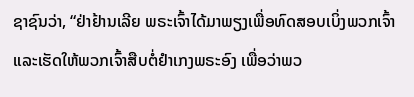ຊາຊົນວ່າ, “ຢ່າຢ້ານເລີຍ ພຣະເຈົ້າໄດ້ມາພຽງເພື່ອທົດສອບເບິ່ງພວກເຈົ້າ ແລະເຮັດໃຫ້ພວກເຈົ້າສືບຕໍ່ຢຳເກງພຣະອົງ ເພື່ອວ່າພວ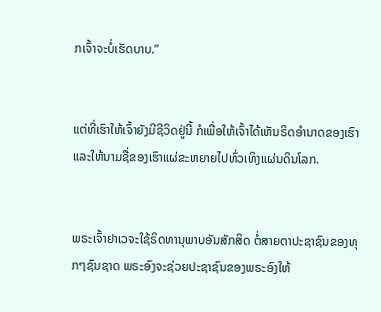ກເຈົ້າຈະບໍ່ເຮັດບາບ.”


ແຕ່ທີ່ເຮົາໃຫ້ເຈົ້າຍັງມີຊີວິດຢູ່ນີ້ ກໍເພື່ອໃຫ້ເຈົ້າໄດ້ເຫັນຣິດອຳນາດຂອງເຮົາ ແລະໃຫ້ນາມຊື່ຂອງເຮົາແຜ່ຂະຫຍາຍໄປທົ່ວເທິງແຜ່ນດິນໂລກ.


ພຣະເຈົ້າຢາເວຈະໃຊ້ຣິດທານຸພາບອັນສັກສິດ ຕໍ່ສາຍຕາປະຊາຊົນຂອງທຸກໆຊົນຊາດ ພຣະອົງຈະຊ່ວຍປະຊາຊົນຂອງພຣະອົງໃຫ້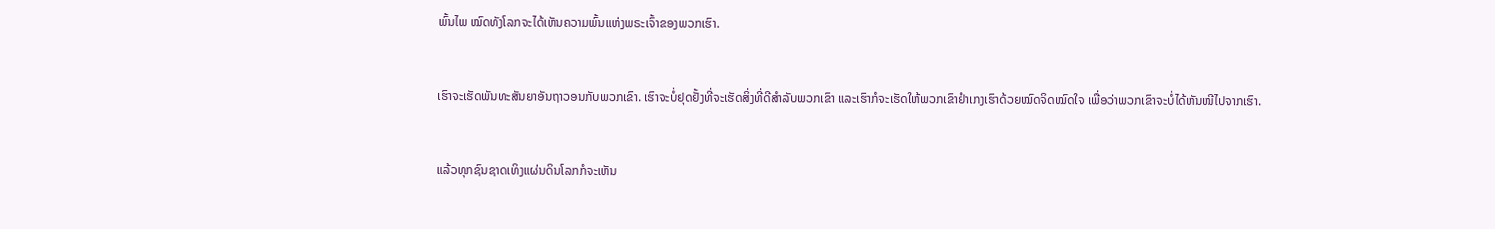ພົ້ນໄພ ໝົດທັງໂລກຈະໄດ້ເຫັນຄວາມພົ້ນແຫ່ງພຣະເຈົ້າຂອງພວກເຮົາ.


ເຮົາຈະເຮັດພັນທະສັນຍາອັນຖາວອນກັບພວກເຂົາ. ເຮົາຈະບໍ່ຢຸດຢັ້ງທີ່ຈະເຮັດສິ່ງທີ່ດີສຳລັບພວກເຂົາ ແລະເຮົາກໍຈະເຮັດໃຫ້ພວກເຂົາຢຳເກງເຮົາດ້ວຍໝົດຈິດໝົດໃຈ ເພື່ອວ່າພວກເຂົາຈະບໍ່ໄດ້ຫັນໜີໄປຈາກເຮົາ.


ແລ້ວທຸກຊົນຊາດເທິງແຜ່ນດິນໂລກກໍຈະເຫັນ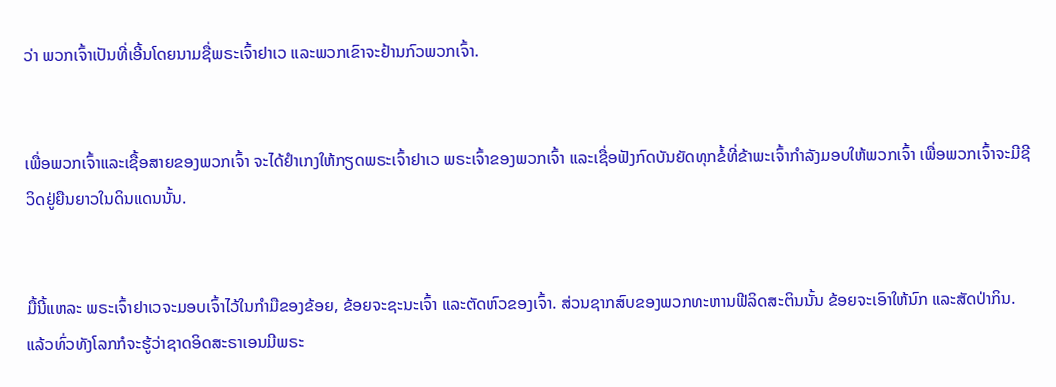ວ່າ ພວກເຈົ້າເປັນທີ່ເອີ້ນໂດຍນາມຊື່ພຣະເຈົ້າຢາເວ ແລະພວກເຂົາຈະຢ້ານກົວພວກເຈົ້າ.


ເພື່ອພວກເຈົ້າແລະເຊື້ອສາຍຂອງພວກເຈົ້າ ຈະໄດ້ຢຳເກງໃຫ້ກຽດພຣະເຈົ້າຢາເວ ພຣະເຈົ້າຂອງພວກເຈົ້າ ແລະເຊື່ອຟັງກົດບັນຍັດທຸກຂໍ້ທີ່ຂ້າພະເຈົ້າກຳລັງມອບໃຫ້ພວກເຈົ້າ ເພື່ອພວກເຈົ້າຈະມີຊີວິດຢູ່ຍືນຍາວໃນດິນແດນນັ້ນ.


ມື້ນີ້ແຫລະ ພຣະເຈົ້າຢາເວຈະມອບເຈົ້າໄວ້ໃນກຳມືຂອງຂ້ອຍ, ຂ້ອຍຈະຊະນະເຈົ້າ ແລະຕັດຫົວຂອງເຈົ້າ. ສ່ວນຊາກສົບຂອງພວກທະຫານຟີລິດສະຕິນນັ້ນ ຂ້ອຍຈະເອົາໃຫ້ນົກ ແລະສັດປ່າກິນ. ແລ້ວທົ່ວທັງໂລກກໍຈະຮູ້ວ່າຊາດອິດສະຣາເອນມີພຣະ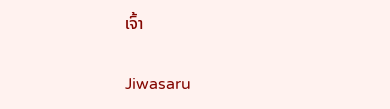ເຈົ້າ


Jiwasaru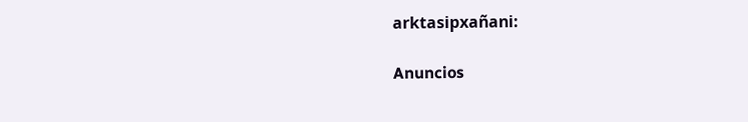arktasipxañani:

Anuncios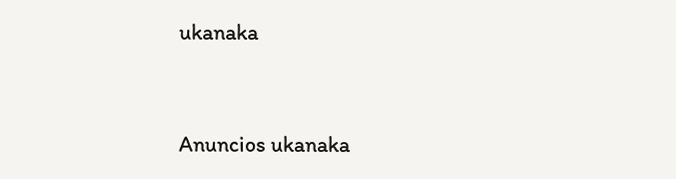ukanaka


Anuncios ukanaka